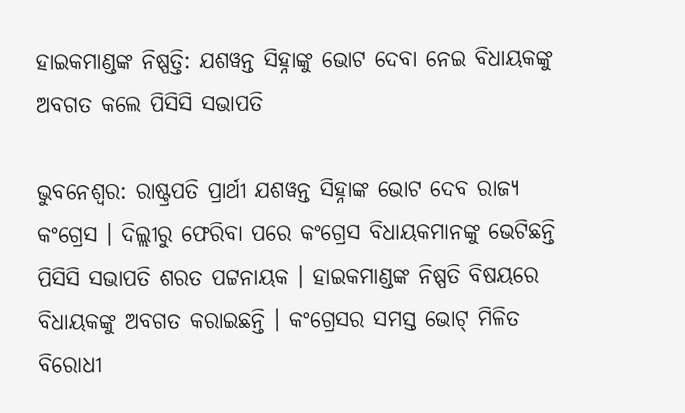ହାଇକମାଣ୍ଡଙ୍କ ନିଷ୍ପତ୍ତି: ଯଶୱନ୍ତ ସିହ୍ନାଙ୍କୁ ଭୋଟ ଦେବା ନେଇ ବିଧାୟକଙ୍କୁ ଅବଗତ କଲେ ପିସିସି ସଭାପତି

ଭୁବନେଶ୍ଵର: ରାଷ୍ଟ୍ରପତି ପ୍ରାର୍ଥୀ ଯଶୱନ୍ତ ସିହ୍ନାଙ୍କ ଭୋଟ ଦେବ ରାଜ୍ୟ କଂଗ୍ରେସ । ଦିଲ୍ଲୀରୁ ଫେରିବା ପରେ କଂଗ୍ରେସ ବିଧାୟକମାନଙ୍କୁ ଭେଟିଛନ୍ତି ପିସିସି ସଭାପତି ଶରତ ପଟ୍ଟନାୟକ । ହାଇକମାଣ୍ଡଙ୍କ ନିଷ୍ପତି ବିଷୟରେ ବିଧାୟକଙ୍କୁ ଅବଗତ କରାଇଛନ୍ତି । କଂଗ୍ରେସର ସମସ୍ତ ଭୋଟ୍ ମିଳିତ ବିରୋଧୀ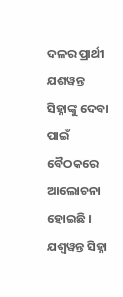ଦଳର ପ୍ରାର୍ଥୀ ଯଶୱନ୍ତ ସିହ୍ନାଙ୍କୁ ଦେବା ପାଇଁ ବୈଠକରେ ଆଲୋଚନା ହୋଇଛି । ଯଶ୍ୱୱନ୍ତ ସିହ୍ନା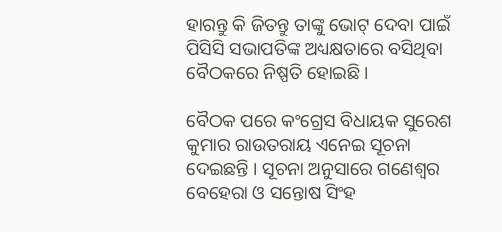ହାରନ୍ତୁ କି ଜିତନ୍ତୁ ତାଙ୍କୁ ଭୋଟ୍ ଦେବା ପାଇଁ ପିସିସି ସଭାପତିଙ୍କ ଅଧ୍ୟକ୍ଷତାରେ ବସିଥିବା ବୈଠକରେ ନିଷ୍ପତି ହୋଇଛି ।

ବୈଠକ ପରେ କଂଗ୍ରେସ ବିଧାୟକ ସୁରେଶ କୁମାର ରାଉତରାୟ ଏନେଇ ସୂଚନା ଦେଇଛନ୍ତି । ସୂଚନା ଅନୁସାରେ ଗଣେଶ୍ୱର ବେହେରା ଓ ସନ୍ତୋଷ ସିଂହ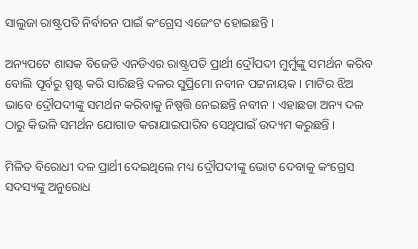ସାଲୁଜା ରାଷ୍ଟ୍ରପତି ନିର୍ବାଚନ ପାଇଁ କଂଗ୍ରେସ ଏଜେଂଟ ହୋଇଛନ୍ତି ।

ଅନ୍ୟପଟେ ଶାସକ ବିଜେଡି ଏନଡିଏର ରାଷ୍ଟ୍ରପତି ପ୍ରାର୍ଥୀ ଦ୍ରୌପଦୀ ମୁର୍ମୁଙ୍କୁ ସମର୍ଥନ କରିବ ବୋଲି ପୂର୍ବରୁ ସ୍ପଷ୍ଟ କରି ସାରିଛନ୍ତି ଦଳର ସୁପ୍ରିମୋ ନବୀନ ପଟ୍ଟନାୟକ । ମାଟିର ଝିଅ ଭାବେ ଦ୍ରୌପଦୀଙ୍କୁ ସମର୍ଥନ କରିବାକୁ ନିଷ୍ପତ୍ତି ନେଇଛନ୍ତି ନବୀନ । ଏହାଛଡା ଅନ୍ୟ ଦଳ ଠାରୁ କିଭଳି ସମର୍ଥନ ଯୋଗାଡ କରାଯାଇପାରିବ ସେଥିପାଇଁ ଉଦ୍ୟମ କରୁଛନ୍ତି ।

ମିଳିତ ବିରୋଧୀ ଦଳ ପ୍ରାର୍ଥୀ ଦେଇଥିଲେ ମଧ୍ୟ ଦ୍ରୌପଦୀଙ୍କୁ ଭୋଟ ଦେବାକୁ କଂଗ୍ରେସ ସଦସ୍ୟଙ୍କୁ ଅନୁରୋଧ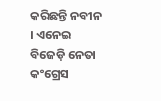କରିଛନ୍ତି ନବୀନ । ଏନେଇ ବିଜେଡ଼ି ନେତା କଂଗ୍ରେସ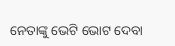ନେତାଙ୍କୁ ଭେଟି ଭୋଟ ଦେବା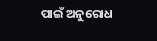ପାଇଁ ଅନୁରୋଧ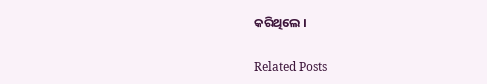କରିଥିଲେ ।

Related Posts